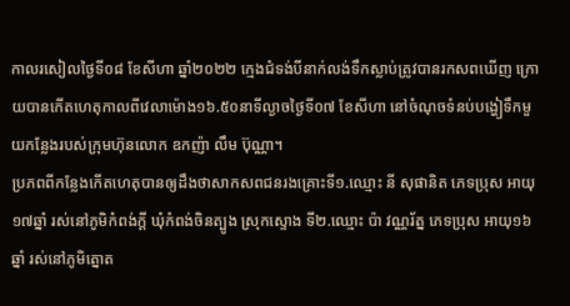កាលរសៀលថ្ងៃទី០៨ ខែសីហា ឆ្នាំ២០២២ ក្មេងជំទង់បីនាក់លង់ទឹកស្លាប់ត្រូវបានរកសពឃើញ ក្រោយបានកេីតហេតុកាលពីវេលាម៉ោង១៦.៥០នាទីល្ងាចថ្ងៃទី០៧ ខែសីហា នៅចំណុចទំនប់បង្ហៀទឹកមួយកន្លែងរបស់ក្រុមហ៊ុនលោក ឧកញ៉ា លឹម ប៊ុណ្ណា។
ប្រភពពីកន្លែងកេីតហេតុបានឲ្យដឹងថាសាកសពជនរងគ្រោះទី១.ឈ្មោះ នី សុផានិត ភេទប្រុស អាយុ១៧ឆ្នាំ រស់នៅភូមិកំពង់ក្តី ឃុំកំពង់ចិនត្បូង ស្រុកស្ទោង ទី២.ឈ្មោះ ប៉ា វណ្ណរ័ត្ន ភេទប្រុស អាយុ១៦ឆ្នាំ រស់នៅភូមិត្នោត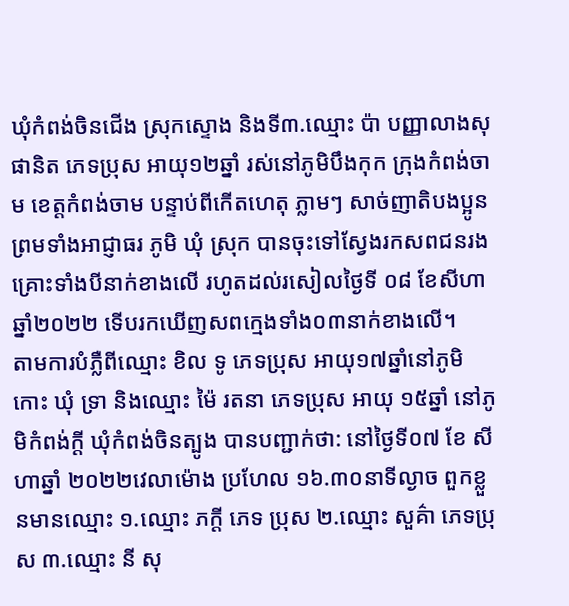ឃុំកំពង់ចិនជើង ស្រុកស្ទោង និងទី៣.ឈ្មោះ ប៉ា បញ្ញាលាងសុផានិត ភេទប្រុស អាយុ១២ឆ្នាំ រស់នៅភូមិបឹងកុក ក្រុងកំពង់ចាម ខេត្តកំពង់ចាម បន្ទាប់ពីកើតហេតុ ភ្លាមៗ សាច់ញាតិបងប្អូន ព្រមទាំងអាជ្ញាធរ ភូមិ ឃុំ ស្រុក បានចុះទៅស្វែងរកសពជនរងគ្រោះទាំងបីនាក់ខាងលើ រហូតដល់រសៀលថ្ងៃទី ០៨ ខែសីហាឆ្នាំ២០២២ ទើបរកឃើញសពក្មេងទាំង០៣នាក់ខាងលើ។
តាមការបំភ្លឺពីឈ្មោះ ខិល ទូ ភេទប្រុស អាយុ១៧ឆ្នាំនៅភូមិកោះ ឃុំ ទ្រា និងឈ្មោះ ម៉ៃ រតនា ភេទប្រុស អាយុ ១៥ឆ្នាំ នៅភូមិកំពង់ក្តី ឃុំកំពង់ចិនត្បូង បានបញ្ជាក់ថា: នៅថ្ងៃទី០៧ ខែ សីហាឆ្នាំ ២០២២វេលាម៉ោង ប្រហែល ១៦.៣០នាទីល្ងាច ពួកខ្លួនមានឈ្មោះ ១.ឈ្មោះ ភក្តី ភេទ ប្រុស ២.ឈ្មោះ សួគ៌ា ភេទប្រុស ៣.ឈ្មោះ នី សុ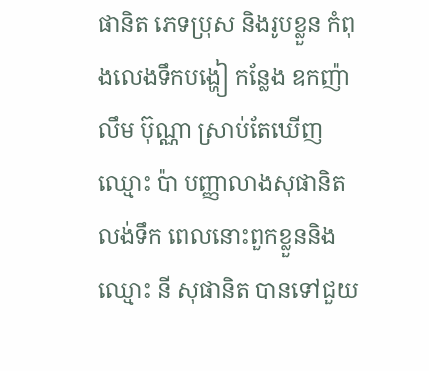ផានិត ភេទប្រុស និងរូបខ្លួន កំពុងលេងទឹកបង្ហៀ កន្លែង ឧកញ៉ា លឹម ប៊ុណ្ណា ស្រាប់តែឃើញឈ្មោះ ប៉ា បញ្ញាលាងសុផានិត លង់ទឹក ពេលនោះពួកខ្លួននិងឈ្មោះ នី សុផានិត បានទៅជួយ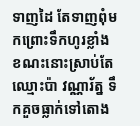ទាញដៃ តែទាញពុំមកព្រោះទឹកហូរខ្លាំង ខណះនោះស្រាប់តែឈ្មោះប៉ា វណ្ណារ័ត្ន ទឹកគួចធ្លាក់ទៅតោង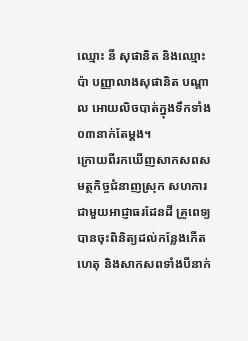ឈ្មោះ នី សុផានិត និងឈ្មោះ ប៉ា បញ្ញាលាងសុផានិត បណ្តាល អោយលិចបាត់ក្នុងទឹកទាំង០៣នាក់តែម្តង។
ក្រោយពីរកឃើញសាកសពសមត្ថកិច្ចជំនាញស្រុក សហការជាមួយអាជ្ញាធរដែនដី គ្រូពេទ្យបានចុះពិនិត្យដល់កន្លែងកើតហេតុ និងសាកសពទាំងបីនាក់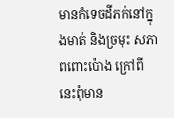មានកំទេចដីភក់នៅក្នុងមាត់ និងច្រមុះ សភាពពោះប៉ោង ក្រៅពីនេះពុំមាន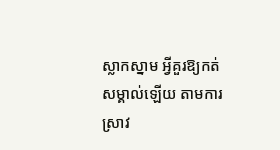ស្លាកស្នាម អ្វីគួរឱ្យកត់សម្គាល់ឡើយ តាមការស្រាវ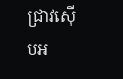ជ្រាវស៊ើបអ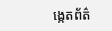ង្កេតព័ត៌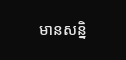មានសន្និ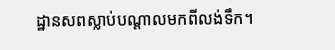ដ្ឋានសពស្លាប់បណ្ដាលមកពីលង់ទឹក។